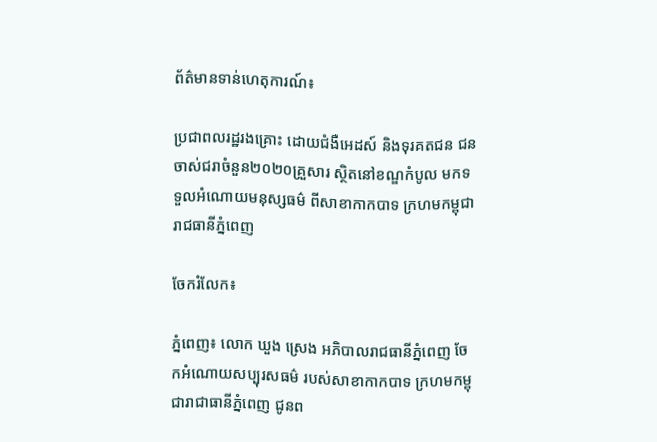ព័ត៌មានទាន់ហេតុការណ៍៖

ប្រជាពលរដ្ឋរងគ្រោះ ដោយជំងឺអេដស៍ និងទុរគតជន ជនចាស់ជរាចំនួន២០២០គ្រួសារ ស្ថិតនៅខណ្ឌកំបូល មកទទួលអំណោយមនុស្សធម៌ ពីសាខាកាកបាទ ក្រហមកម្ពុជា រាជធានីភ្នំពេញ

ចែករំលែក៖

ភ្នំពេញ៖ លោក ឃួង ស្រេង អភិបាលរាជធានីភ្នំពេញ ចែកអំណោយសប្បុរសធម៌ របស់សាខាកាកបាទ ក្រហមកម្ពុជារាជាធានីភ្នំពេញ ជូនព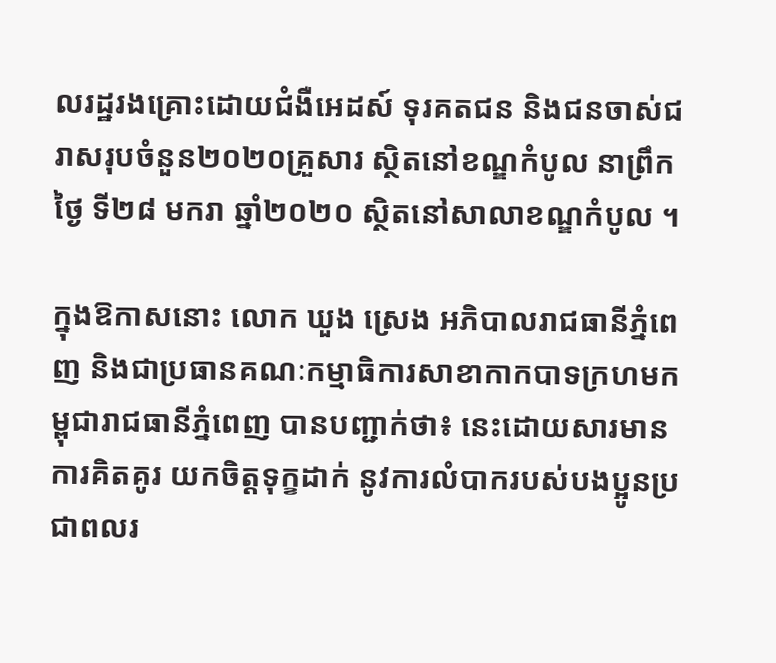លរដ្ឋរងគ្រោះដោយជំងឺអេដស៍ ទុរគតជន និងជនចាស់ជរាសរុបចំនួន២០២០គ្រួសារ ស្ថិតនៅខណ្ឌកំបូល នាព្រឹកថ្ងៃ ទី២៨ មករា ឆ្នាំ២០២០ ស្ថិតនៅសាលាខណ្ឌកំបូល ។

ក្នុងឱកាសនោះ លោក ឃួង ស្រេង អភិបាលរាជធានីភ្នំពេញ និងជាប្រធានគណៈកម្មាធិការសាខាកាកបាទក្រហមកម្ពុជារាជធានីភ្នំពេញ បានបញ្ជាក់ថា៖ នេះដោយសារមានការគិតគូរ យកចិត្ដទុក្ខដាក់ នូវការលំបាករបស់បងប្អូនប្រជាពលរ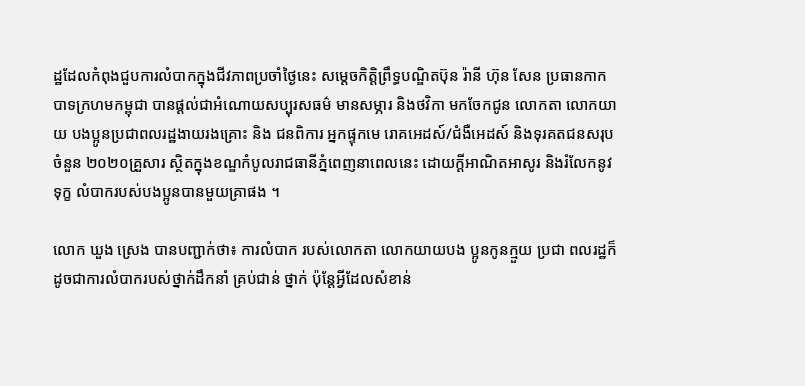ដ្ឋដែលកំពុងជួបការលំបាកក្នុងជីវភាពប្រចាំថ្ងៃនេះ សម្តេចកិត្តិព្រឹទ្ធបណ្ឌិតប៊ុន រ៉ានី ហ៊ុន សែន ប្រធានកាកបាទក្រហមកម្ពុជា បានផ្ដល់ជាអំណោយសប្បុរសធម៌ មានសម្ភារ និងថវិកា មកចែកជូន លោកតា លោកយាយ បងប្អូនប្រជាពលរដ្ឋងាយរងគ្រោះ និង ជនពិការ អ្នកផ្ទុកមេ រោគអេដស៍/ជំងឺអេដស៍ និងទុរគតជនសរុប ចំនួន ២០២០គ្រួសារ ស្ថិតក្នុងខណ្ឌកំបូលរាជធានីភ្នំពេញនាពេលនេះ ដោយក្ដីអាណិតអាសូរ និងរំលែកនូវទុក្ខ លំបាករបស់បងប្អូនបានមួយគ្រាផង ។

លោក ឃួង ស្រេង បានបញ្ជាក់ថា៖ ការលំបាក របស់លោកតា លោកយាយបង ប្អូនកូនក្មួយ ប្រជា ពលរដ្ឋក៏ដូចជាការលំបាករបស់ថ្នាក់ដឹកនាំ គ្រប់ជាន់ ថ្នាក់ ប៉ុន្តែអ្វីដែលសំខាន់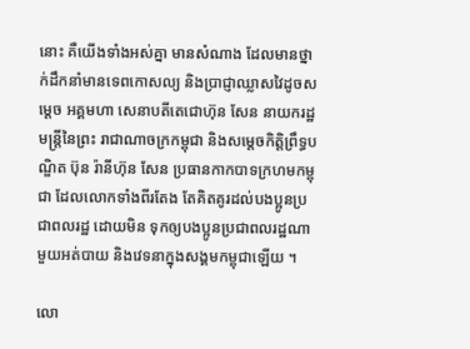នោះ គឺយើងទាំងអស់គ្នា មានសំណាង ដែលមានថ្នាក់ដឹកនាំមានទេពកោសល្យ និងប្រាជ្ញាឈ្លាសវៃដូចសម្តេច អគ្គមហា សេនាបតីតេជោហ៊ុន សែន នាយករដ្ឋមន្ត្រីនៃព្រះ រាជាណាចក្រកម្ពុជា និងសម្តេចកិត្តិព្រឹទ្ធបណ្ឌិត ប៊ុន រ៉ានីហ៊ុន សែន ប្រធានកាកបាទក្រហមកម្ពុជា ដែលលោកទាំងពីរតែង តែគិតគូរដល់បងប្អូនប្រជាពលរដ្ឋ ដោយមិន ទុកឲ្យបងប្អូនប្រជាពលរដ្ឋណាមួយអត់បាយ និងវេទនាក្នុងសង្គមកម្ពុជាឡើយ ។

លោ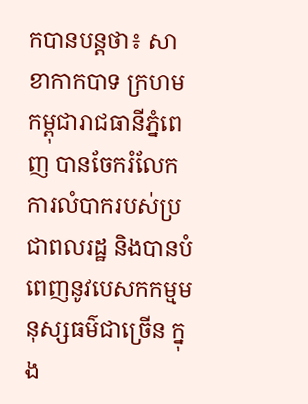កបានបន្ដថា៖ សាខាកាកបាទ ក្រហមកម្ពុជារាជធានីភ្នំពេញ បានចែករំលែកការលំបាករបស់ប្រជាពលរដ្ឋ និងបានបំពេញនូវបេសកកម្មមនុស្សធម៌ជាច្រើន ក្នុង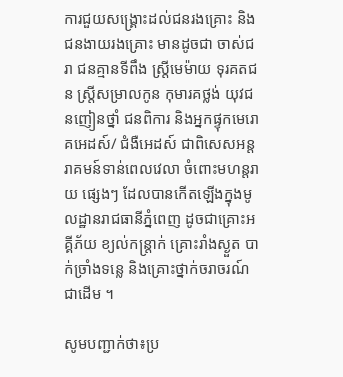ការជួយសង្គ្រោះដល់ជនរងគ្រោះ និងជនងាយរងគ្រោះ មានដូចជា ចាស់ជរា ជនគ្មានទីពឹង ស្ត្រីមេម៉ាយ ទុរគតជន ស្ត្រីសម្រាលកូន កុមារគថ្លង់ យុវជនញៀនថ្នាំ ជនពិការ និងអ្នកផ្ទុកមេរោគអេដស៍/ ជំងឺអេដស៍ ជាពិសេសអន្តរាគមន៍ទាន់ពេលវេលា ចំពោះមហន្តរាយ ផ្សេងៗ ដែលបានកើតឡើងក្នុងមូលដ្ឋានរាជធានីភ្នំពេញ ដូចជាគ្រោះអគ្គីភ័យ ខ្យល់កន្ត្រាក់ គ្រោះរាំងស្ងួត បាក់ច្រាំងទន្លេ និងគ្រោះថ្នាក់ចរាចរណ៍ជាដើម ។

សូមបញ្ជាក់ថា៖ប្រ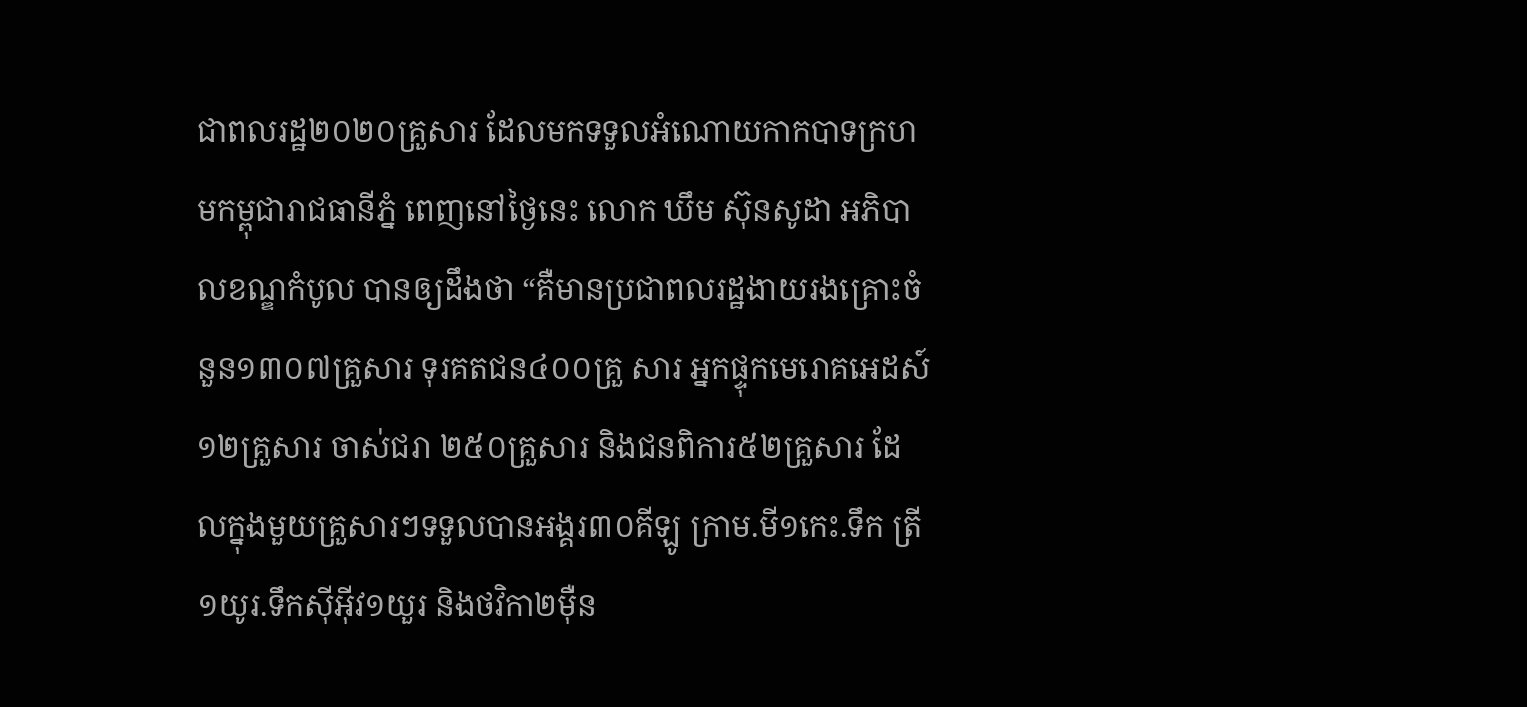ជាពលរដ្ឋ២០២០គ្រួសារ ដែលមកទទួលអំណោយកាកបាទក្រហមកម្ពុជារាជធានីភ្នំ ពេញនៅថ្ងៃនេះ លោក ឃឹម ស៊ុនសូដា អភិបាលខណ្ឌកំបូល បានឲ្យដឹងថា “គឺមានប្រជាពលរដ្ឋងាយរងគ្រោះចំនួន១៣០៧គ្រួសារ ទុរគតជន៤០០គ្រួ សារ អ្នកផ្ទុកមេរោគអេដស៍១២គ្រួសារ ចាស់ជរា ២៥០គ្រួសារ និងជនពិការ៥២គ្រួសារ ដែលក្នុងមួយគ្រួសារៗទទួលបានអង្គរ៣០គីឡូ ក្រាម.មី១កេះ.ទឹក ត្រី១យូរ.ទឹកស៊ីអ៊ីវ១យួរ និងថវិកា២ម៉ឺន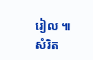រៀល ៕ សំរិត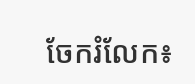ចែករំលែក៖